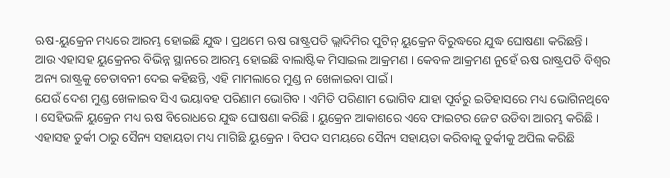ଋଷ-ୟୁକ୍ରେନ ମଧ୍ୟରେ ଆରମ୍ଭ ହୋଇଛି ଯୁଦ୍ଧ । ପ୍ରଥମେ ଋଷ ରାଷ୍ଟ୍ରପତି ଭ୍ଲାଦିମିର ପୁଟିନ୍ ୟୁକ୍ରେନ ବିରୁଦ୍ଧରେ ଯୁଦ୍ଧ ଘୋଷଣା କରିଛନ୍ତି । ଆଉ ଏହାସହ ୟୁକ୍ରେନର ବିଭିନ୍ନ ସ୍ଥାନରେ ଆରମ୍ଭ ହୋଇଛି ବାଲାଷ୍ଟିକ ମିସାଇଲ ଆକ୍ରମଣ । କେବଳ ଆକ୍ରମଣ ନୁହେଁ ଋଷ ରାଷ୍ଟ୍ରପତି ବିଶ୍ୱର ଅନ୍ୟ ରାଷ୍ଟ୍ରକୁ ଚେତାବନୀ ଦେଇ କହିଛନ୍ତି, ଏହି ମାମଲାରେ ମୁଣ୍ଡ ନ ଖେଳାଇବା ପାଇଁ ।
ଯେଉଁ ଦେଶ ମୁଣ୍ଡ ଖେଳାଇବ ସିଏ ଭୟାବହ ପରିଣାମ ଭୋଗିବ । ଏମିତି ପରିଣାମ ଭୋଗିବ ଯାହା ପୂର୍ବରୁ ଇତିହାସରେ ମଧ୍ୟ ଭୋଗିନଥିବେ । ସେହିଭଳି ୟୁକ୍ରେନ ମଧ୍ୟ ଋଷ ବିରୋଧରେ ଯୁଦ୍ଧ ଘୋଷଣା କରିଛି । ୟୁକ୍ରେନ ଆକାଶରେ ଏବେ ଫାଇଟର ଜେଟ ଉଡିବା ଆରମ୍ଭ କରିଛି । ଏହାସହ ତୁର୍କୀ ଠାରୁ ସୈନ୍ୟ ସହାୟତା ମଧ୍ୟ ମାଗିଛି ୟୁକ୍ରେନ । ବିପଦ ସମୟରେ ସୈନ୍ୟ ସହାୟତା କରିବାକୁ ତୁର୍କୀକୁ ଅପିଲ କରିଛି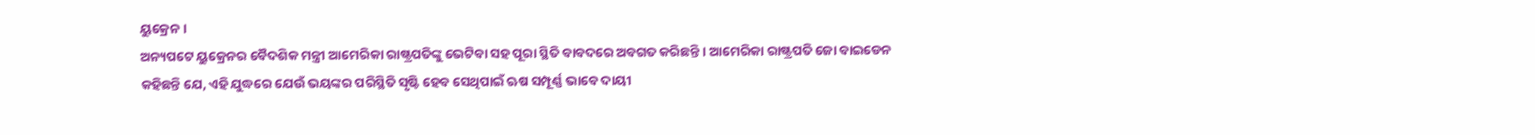ୟୁକ୍ରେନ ।
ଅନ୍ୟପଟେ ୟୁକ୍ରେନର ବୈଦଶିକ ମନ୍ତ୍ରୀ ଆମେରିକା ରାଷ୍ଟ୍ରପତିଙ୍କୁ ଭେଟିବା ସହ ପୂରା ସ୍ଥିତି ବାବଦରେ ଅବଗତ କରିଛନ୍ତି । ଆମେରିକା ରାଷ୍ଟ୍ରପତି ଜୋ ବାଇଡେନ କହିଛନ୍ତି ଯେ, ଏହି ଯୁଦ୍ଧରେ ଯେଉଁ ଭୟଙ୍କର ପରିସ୍ଥିତି ସୃଷ୍ଟି ହେବ ସେଥିପାଇଁ ଋଷ ସମ୍ପୂର୍ଣ୍ଣ ଭାବେ ଦାୟୀ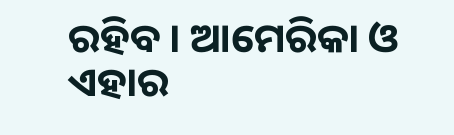ରହିବ । ଆମେରିକା ଓ ଏହାର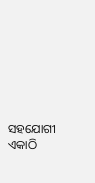ସହଯୋଗୀ ଏକାଠି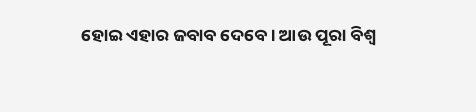ହୋଇ ଏହାର ଜବାବ ଦେବେ । ଆଉ ପୂରା ବିଶ୍ୱ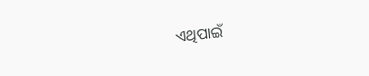ଏଥିପାଇଁ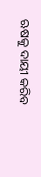ଋଷକୁ ଦାୟୀ କରିବ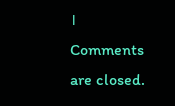।
Comments are closed.